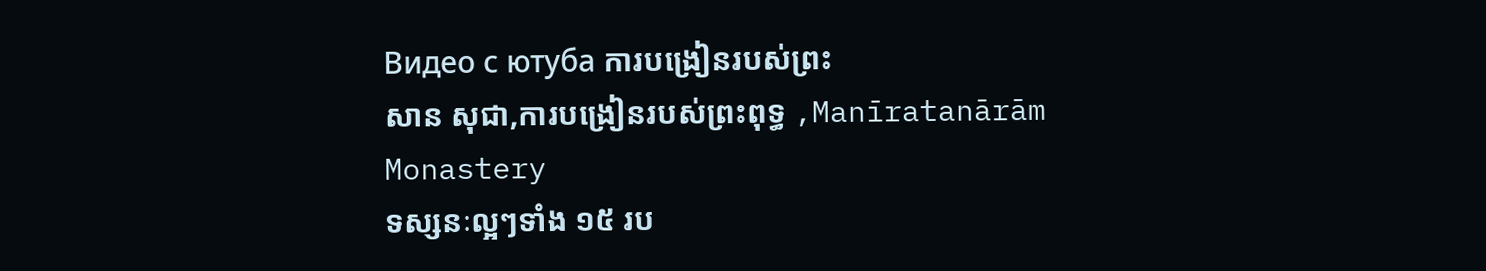Видео с ютуба ការបង្រៀនរបស់ព្រះ
សាន សុជា,ការបង្រៀនរបស់ព្រះពុទ្ធ ,Manīratanārām Monastery
ទស្សនៈល្អៗទាំង ១៥ រប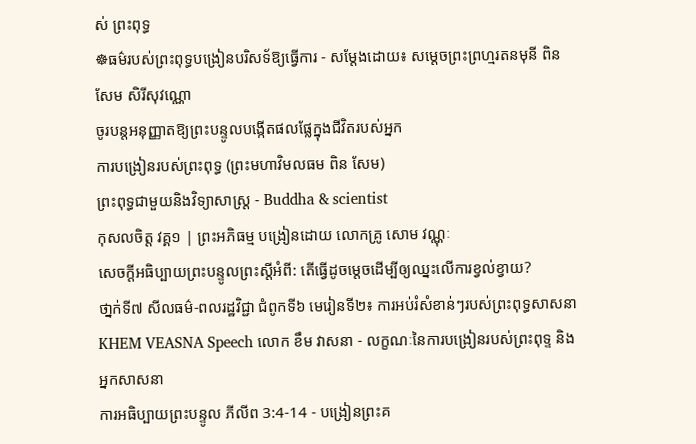ស់ ព្រះពុទ្ធ
☸ធម៌របស់ព្រះពុទ្ធបង្រៀនបរិសទ័ឱ្យធ្វើការ - សម្ដែងដោយ៖ សម្ដេចព្រះព្រហ្មរតនមុនី ពិន សែម សិរីសុវណ្ណោ
ចូរបន្តអនុញ្ញាតឱ្យព្រះបន្ទូលបង្កើតផលផ្លែក្នុងជីវិតរបស់អ្នក
ការបង្រៀនរបស់ព្រះពុទ្ធ (ព្រះមហាវិមលធម ពិន សែម)
ព្រះពុទ្ធជាមួយនិងវិទ្យាសាស្រ្ដ - Buddha & scientist
កុសលចិត្ត វគ្គ១ | ព្រះអភិធម្ម បង្រៀនដោយ លោកគ្រូ សោម វណ្ណុៈ
សេចក្តីអធិប្បាយព្រះបន្ទូលព្រះស្តីអំពី: តើធ្វើដូចម្តេចដើម្បីឲ្យឈ្នះលើការខ្វល់ខ្វាយ?
ថា្នក់ទី៧ សីលធម៌-ពលរដ្ឋវិជ្ជា ជំពូកទី៦ មេរៀនទី២៖ ការអប់រំសំខាន់ៗរបស់ព្រះពុទ្ធសាសនា
KHEM VEASNA Speech លោក ខឹម វាសនា - លក្ខណៈនៃការបង្រៀនរបស់ព្រះពុទ្ទ និងអ្នកសាសនា
ការអធិប្បាយព្រះបន្ទូល ភីលីព 3:4-14 - បង្រៀនព្រះគ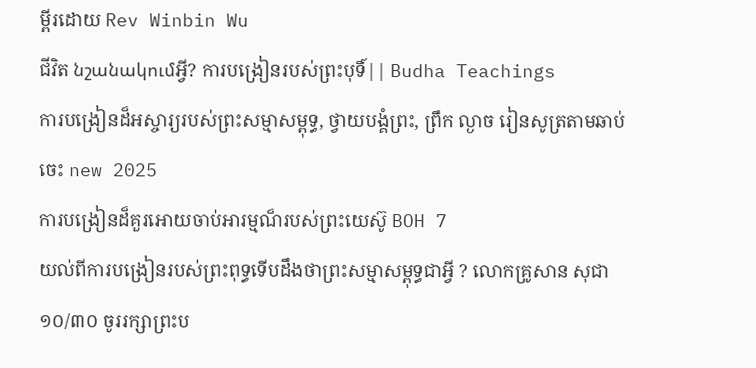ម្ពីរដោយ Rev Winbin Wu
ជីវិត նշանակումអ្វី? ការបង្រៀនរបស់ព្រះបុទិ៍|| Budha Teachings
ការបង្រៀនដ៏អស្ចារ្យរបស់ព្រះសម្មាសម្ពុទ្ធ, ថ្វាយបង្គំព្រះ, ព្រឹក ល្ងាច រៀនសូត្រតាមឆាប់ចេះ new 2025
ការបង្រៀនដ៏គួរអោយចាប់អារម្មណ៏របស់ព្រះយេស៊ូ BOH 7
យល់ពីការបង្រៀនរបស់ព្រះពុទ្ធទើបដឹងថាព្រះសម្មាសម្ពុទ្ធជាអ្វី ? លោកគ្រូសាន សុជា
១០/៣០ ចូររក្សាព្រះប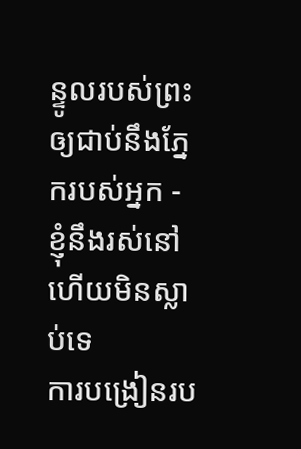ន្ទូលរបស់ព្រះឲ្យជាប់នឹងភ្នែករបស់អ្នក - ខ្ញុំនឹងរស់នៅ ហើយមិនស្លាប់ទេ
ការបង្រៀនរប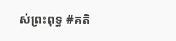ស់ព្រះពុទ្ធ #គតិ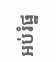អប់រំផ្ន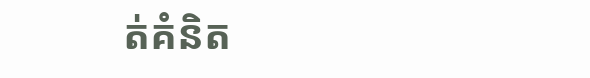ត់គំនិត